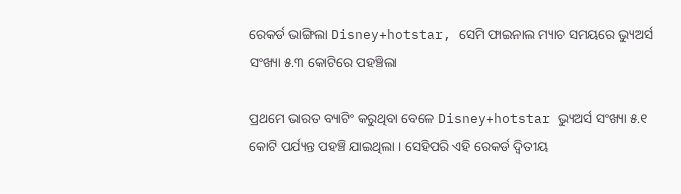ରେକର୍ଡ ଭାଙ୍ଗିଲା Disney+hotstar, ସେମି ଫାଇନାଲ ମ୍ୟାଚ ସମୟରେ ଭ୍ୟୁଅର୍ସ ସଂଖ୍ୟା ୫.୩ କୋଟିରେ ପହଞ୍ଚିଲା

ପ୍ରଥମେ ଭାରତ ବ୍ୟାଟିଂ କରୁଥିବା ବେଳେ Disney+hotstar ଭ୍ୟୁଅର୍ସ ସଂଖ୍ୟା ୫.୧ କୋଟି ପର୍ଯ୍ୟନ୍ତ ପହଞ୍ଚି ଯାଇଥିଲା । ସେହିପରି ଏହି ରେକର୍ଡ ଦ୍ୱିତୀୟ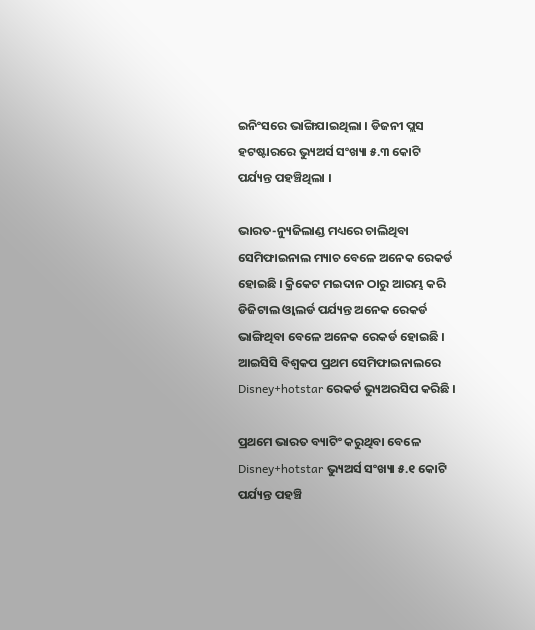ଇନିଂସରେ ଭାଙ୍ଗିଯାଇଥିଲା । ଡିଜନୀ ପ୍ଲସ ହଟଷ୍ଟାରରେ ଭ୍ୟୁଅର୍ସ ସଂଖ୍ୟା ୫.୩ କୋଟି ପର୍ଯ୍ୟନ୍ତ ପହଞ୍ଚିଥିଲା ।

ଭାରତ-ନ୍ୟୁଜିଲାଣ୍ଡ ମଧ୍ୟରେ ଚାଲିଥିବା ସେମିଫାଇନାଲ ମ୍ୟାଚ ବେଳେ ଅନେକ ରେକର୍ଡ ହୋଇଛି । କ୍ରିକେଟ ମଇଦାନ ଠାରୁ ଆରମ୍ଭ କରି ଡିଜିଟାଲ ଓ୍ଵାଲର୍ଡ ପର୍ଯ୍ୟନ୍ତ ଅନେକ ରେକର୍ଡ ଭାଙ୍ଗିଥିବା ବେଳେ ଅନେକ ରେକର୍ଡ ହୋଇଛି । ଆଇସିସି ବିଶ୍ୱକପ ପ୍ରଥମ ସେମିଫାଇନାଲରେ Disney+hotstar ରେକର୍ଡ ଭ୍ୟୁଅରସିପ କରିଛି ।

ପ୍ରଥମେ ଭାରତ ବ୍ୟାଟିଂ କରୁଥିବା ବେଳେ Disney+hotstar ଭ୍ୟୁଅର୍ସ ସଂଖ୍ୟା ୫.୧ କୋଟି ପର୍ଯ୍ୟନ୍ତ ପହଞ୍ଚି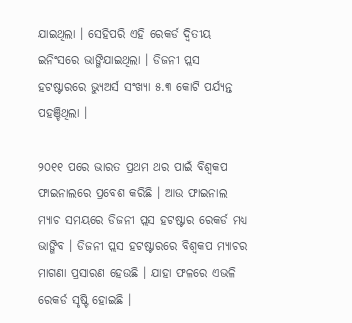ଯାଇଥିଲା । ସେହିପରି ଏହି ରେକର୍ଡ ଦ୍ୱିତୀୟ ଇନିଂସରେ ଭାଙ୍ଗିଯାଇଥିଲା । ଡିଜନୀ ପ୍ଲସ ହଟଷ୍ଟାରରେ ଭ୍ୟୁଅର୍ସ ସଂଖ୍ୟା ୫.୩ କୋଟି ପର୍ଯ୍ୟନ୍ତ ପହଞ୍ଚିଥିଲା ।

୨୦୧୧ ପରେ ଭାରତ ପ୍ରଥମ ଥର ପାଇଁ ବିଶ୍ୱକପ ଫାଇନାଲରେ ପ୍ରବେଶ କରିଛି । ଆଉ ଫାଇନାଲ ମ୍ୟାଚ ସମୟରେ ଡିଜନୀ ପ୍ଲସ ହଟଷ୍ଟାର ରେକର୍ଡ ମଧ୍ୟ ଭାଙ୍ଗିବ । ଡିଜନୀ ପ୍ଲସ ହଟଷ୍ଟାରରେ ବିଶ୍ୱକପ ମ୍ୟାଚର ମାଗଣା ପ୍ରସାରଣ ହେଉଛି । ଯାହା ଫଳରେ ଏଭଳି ରେକର୍ଡ ସୃଷ୍ଟି ହୋଇଛି ।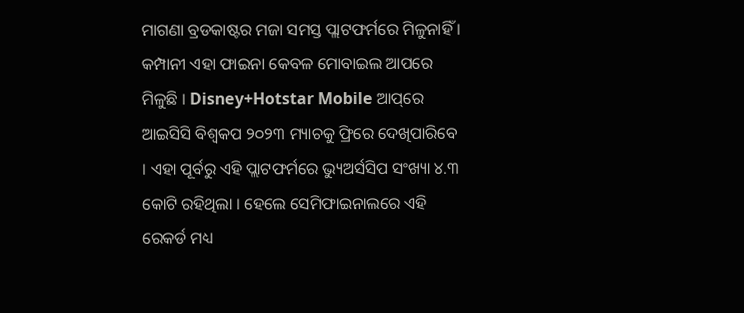ମାଗଣା ବ୍ରଡକାଷ୍ଟର ମଜା ସମସ୍ତ ପ୍ଲାଟଫର୍ମରେ ମିଳୁନାହିଁ । କମ୍ପାନୀ ଏହା ଫାଇନା କେବଳ ମୋବାଇଲ ଆପରେ ମିଳୁଛି । Disney+Hotstar Mobile ଆପ୍‌ରେ ଆଇସିସି ବିଶ୍ୱକପ ୨୦୨୩ ମ୍ୟାଚକୁ ଫ୍ରିରେ ଦେଖିପାରିବେ । ଏହା ପୂର୍ବରୁ ଏହି ପ୍ଲାଟଫର୍ମରେ ଭ୍ୟୁଅର୍ସସିପ ସଂଖ୍ୟା ୪.୩ କୋଟି ରହିଥିଲା । ହେଲେ ସେମିଫାଇନାଲରେ ଏହି ରେକର୍ଡ ମଧ୍ୟ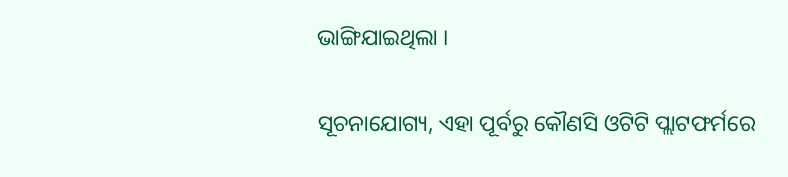ଭାଙ୍ଗିଯାଇଥିଲା ।

ସୂଚନାଯୋଗ୍ୟ, ଏହା ପୂର୍ବରୁ କୌଣସି ଓଟିଟି ପ୍ଲାଟଫର୍ମରେ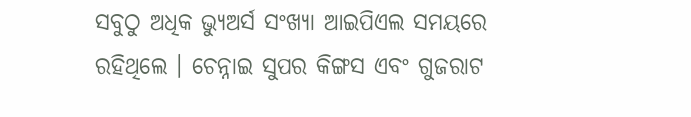ସବୁଠୁ ଅଧିକ ଭ୍ୟୁଅର୍ସ ସଂଖ୍ୟା ଆଇପିଏଲ ସମୟରେ ରହିଥିଲେ । ଚେନ୍ନାଇ ସୁପର କିଙ୍ଗସ ଏବଂ ଗୁଜରାଟ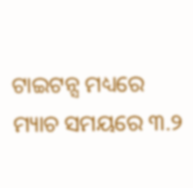ଟାଇଟନ୍ସ ମଧ୍ୟରେ ମ୍ୟାଚ ସମୟରେ ୩.୨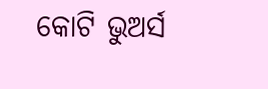କୋଟି ଭୁଅର୍ସ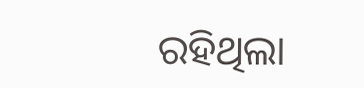ରହିଥିଲା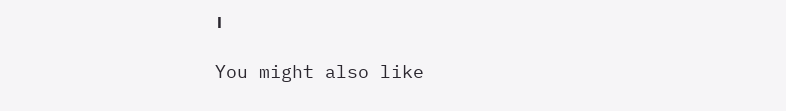।

You might also like